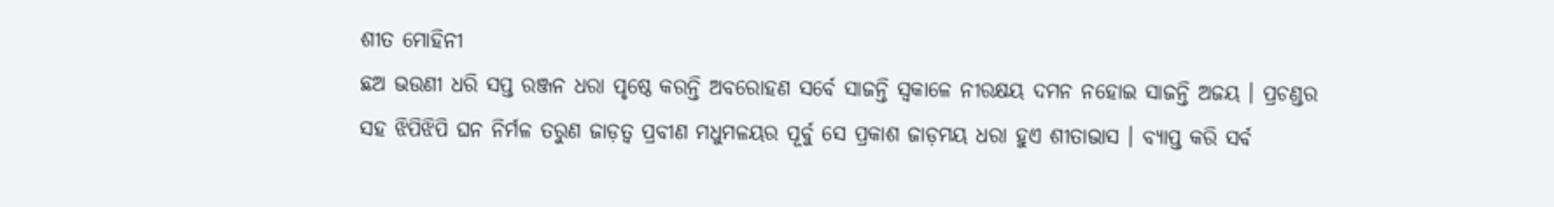ଶୀତ ମୋହିନୀ
ଛଅ ଭଉଣୀ ଧରି ସପ୍ତ ରଞ୍ଜନ ଧରା ପୃଷ୍ଠେ କରନ୍ତି ଅବରୋହଣ ସର୍ବେ ସାଜନ୍ତି ସ୍ୱକାଳେ ନୀରକ୍ଷୟ ଦମନ ନହୋଇ ସାଜନ୍ତି ଅଜୟ । ପ୍ରଚଣ୍ଡର ସହ ଝିପିଝିପି ଘନ ନିର୍ମଳ ତରୁଣ ଜାଡ଼ତ୍ୱ ପ୍ରବୀଣ ମଧୁମଳୟର ପୂର୍ବୁ ସେ ପ୍ରକାଶ ଜାଡ଼ମୟ ଧରା ହୁଏ ଶୀତାଭାସ । ବ୍ୟାପ୍ତ କରି ସର୍ବ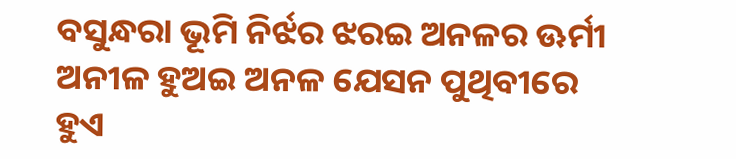ବସୁନ୍ଧରା ଭୂମି ନିର୍ଝର ଝରଇ ଅନଳର ଊର୍ମୀ ଅନୀଳ ହୁଅଇ ଅନଳ ଯେସନ ପୁଥିବୀରେ ହୁଏ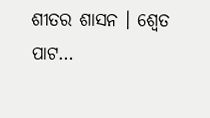ଶୀତର ଶାସନ । ଶ୍ୱେତ ପାଟ…